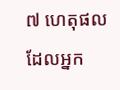៧ ហេតុផលដែលអ្នក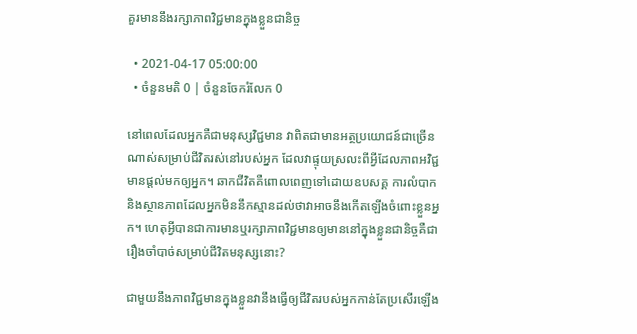គួរមាននឹងរក្សាភាពវិជ្ជមានក្នុងខ្លួនជានិច្ច

  • 2021-04-17 05:00:00
  • ចំនួនមតិ 0 | ចំនួនចែករំលែក 0

នៅពេលដែលអ្នកគឺជាមនុស្សវិជ្ជមាន វាពិតជាមានអត្ថប្រយោជន៍ជាច្រើនណាស់សម្រាប់ជីវិតរស់នៅរបស់អ្នក ដែលវាផ្ទុយស្រលះពីអ្វីដែលភាពអវិជ្ជមានផ្តល់មកឲ្យអ្នក។ ឆាកជីវិតគឺពោលពេញទៅដោយឧបសគ្គ ការលំបាក និងស្ថានភាពដែលអ្នកមិននឹកស្មានដល់ថាវាអាចនឹងកើតឡើងចំពោះខ្លួនអ្នក។ ហេតុអ្វីបានជាការមានឬរក្សាភាពវិជ្ជមានឲ្យមាននៅក្នុងខ្លួនជានិច្ចគឺជារឿងចាំបាច់សម្រាប់ជីវិតមនុស្សនោះ?

ជាមួយនឹងភាពវិជ្ជមានក្នុងខ្លួនវានឹងធ្វើឲ្យជីវិតរបស់អ្នកកាន់តែប្រសើរឡើង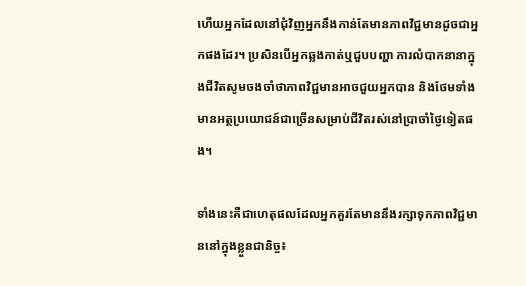ហើយអ្នកដែលនៅជុំវិញអ្នកនឹងកាន់តែមានភាពវិជ្ជមានដូចជាអ្នកផងដែរ។ ប្រសិនបើអ្នកឆ្លងកាត់ឬជួបបញ្ហា ការលំបាកនានាក្នុងជីវិតសូមចងចាំថាភាពវិជ្ជមានអាចជួយអ្នកបាន និងថែមទាំងមានអត្ថប្រយោជន៍ជាច្រើនសម្រាប់ជីវិតរស់នៅប្រាចាំថ្ងៃទៀតផង។

ទាំងនេះគឺជាហេតុផលដែលអ្នកគួរតែមាននឹងរក្សាទុកភាពវិជ្ជមាននៅក្នុងខ្លួនជានិច្ច៖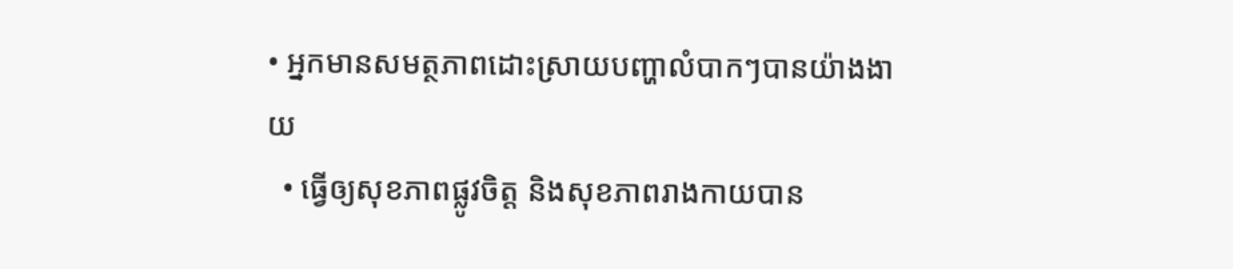• អ្នកមានសមត្ថភាពដោះស្រាយបញ្ហាលំបាកៗបានយ៉ាងងាយ
  • ធ្វើឲ្យសុខភាពផ្លូវចិត្ត និងសុខភាពរាងកាយបាន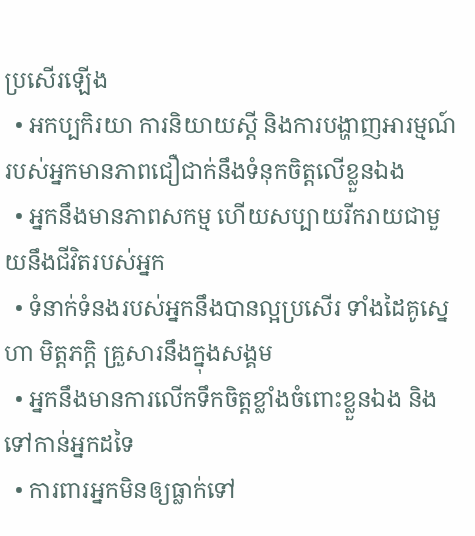ប្រសើរឡើង
  • អកប្បកិរយា ការនិយាយស្តី និងការបង្ហាញអារម្មណ៍របស់អ្នកមានភាពជឿជាក់នឹងទំនុកចិត្តលើខ្លួនឯង
  • អ្នកនឹងមានភាពសកម្ម ហើយសប្បាយរីករាយជាមួយនឹងជីវិតរបស់អ្នក
  • ទំនាក់ទំនងរបស់អ្នកនឹងបានល្អប្រសើរ ទាំងដៃគូស្នេហា មិត្តភក្ដិ គ្រួសារនឹងក្នុងសង្គម
  • អ្នកនឹងមានការលើកទឹកចិត្តខ្លាំងចំពោះខ្លួនឯង និងទៅកាន់អ្នកដទៃ
  • ការពារអ្នកមិនឲ្យធ្លាក់ទៅ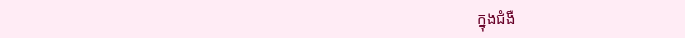ក្នុងជំងឺ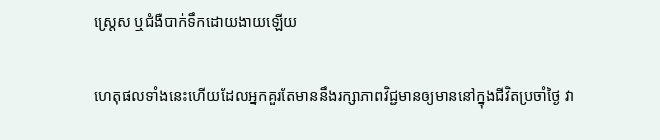ស្ត្រេស ឬជំងឺបាក់ទឹកដោយងាយឡើយ

ហេតុផលទាំងនេះហើយដែលអ្នកគួរតែមាននឹងរក្សាភាពវិជ្ជមានឲ្យមាននៅក្នុងជីវិតប្រចាំថ្ងៃ វា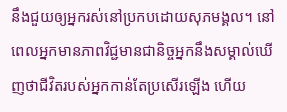នឹងជួយឲ្យអ្នករស់នៅប្រកបដោយសុភមង្គល។ នៅពេលអ្នកមានភាពវិជ្ជមានជានិច្ចអ្នកនឹងសម្គាល់ឃើញថាជីវិតរបស់អ្នកកាន់តែប្រសើរឡើង ហើយ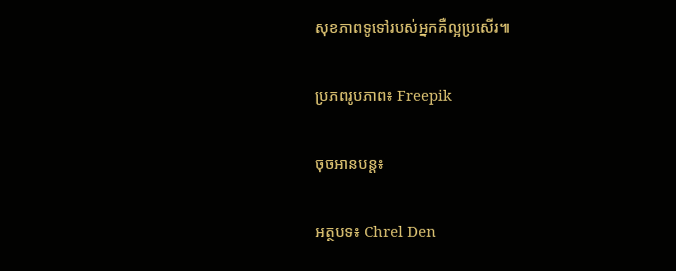សុខភាពទូទៅរបស់អ្នកគឺល្អប្រសើរ៕

ប្រភពរូបភាព៖ Freepik

ចុចអានបន្ត៖

អត្ថបទ៖ Chrel Den